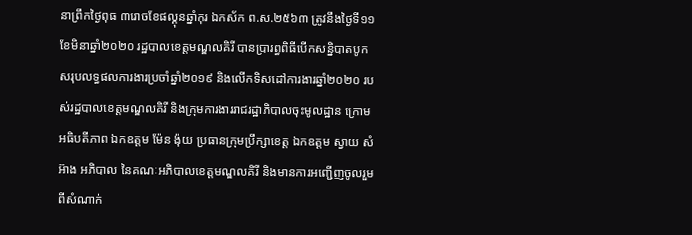នាព្រឹកថ្ងៃពុធ ៣រោចខែផល្គុនឆ្នាំកុរ ឯកស័ក ព.ស.២៥៦៣ ត្រូវនឹងថ្ងៃទី១១ខែមិនាឆ្នាំ២០២០ រដ្ឋបាលខេត្តមណ្ឌលគិរី បានប្រារព្ធពិធីបើកសន្និបាតបូកសរុបលទ្ធផលការងារប្រចាំឆ្នាំ២០១៩ និងលើកទិសដៅការងារឆ្នាំ២០២០ របស់រដ្ឋបាលខេត្តមណ្ឌលគិរី និងក្រុមការងាររាជរដ្ឋាភិបាលចុះមូលដ្ឋាន ក្រោមអធិបតីភាព ឯកឧត្តម ម៉ែន ង៉ុយ ប្រធានក្រុមប្រឹក្សាខេត្ត ឯកឧត្តម ស្វាយ សំអ៊ាង អភិបាល នៃគណៈអភិបាលខេត្តមណ្ឌលគិរី និងមានការអញ្ជើញចូលរួមពីសំណាក់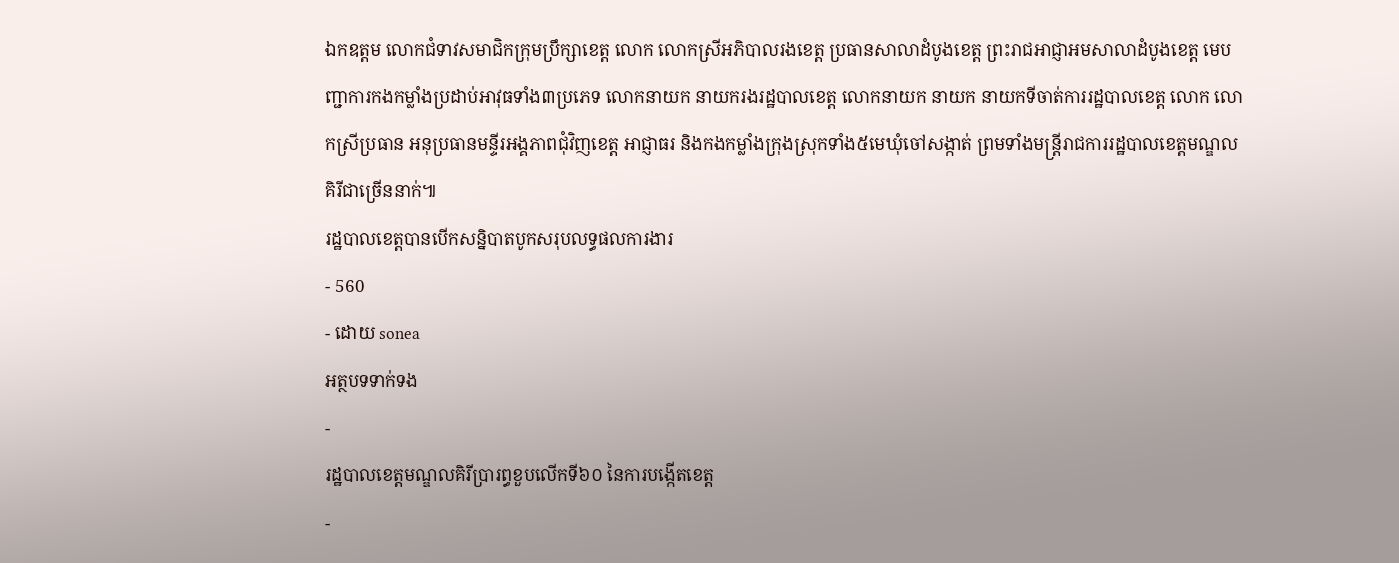ឯកឧត្តម លោកជំទាវសមាជិកក្រុមប្រឹក្សាខេត្ត លោក លោកស្រីអភិបាលរងខេត្ត ប្រធានសាលាដំបូងខេត្ត ព្រះរាជអាជ្ញាអមសាលាដំបូងខេត្ត មេបញ្ជាការកងកម្លាំងប្រដាប់អាវុធទាំង៣ប្រភេទ លោកនាយក នាយករងរដ្ឋបាលខេត្ត លោកនាយក នាយក នាយកទីចាត់ការរដ្ឋបាលខេត្ត លោក លោកស្រីប្រធាន អនុប្រធានមន្ទីរអង្គភាពជុំវិញខេត្ត អាជ្ញាធរ និងកងកម្លាំងក្រុងស្រុកទាំង៥មេឃុំចៅសង្កាត់ ព្រមទាំងមន្រ្តីរាជការរដ្ឋបាលខេត្តមណ្ឌលគិរីជាច្រើននាក់៕
រដ្ឋបាលខេត្តបានបើកសន្និបាតបូកសរុបលទ្ធផលការងារ
- 560
- ដោយ sonea
អត្ថបទទាក់ទង
-
រដ្ឋបាលខេត្តមណ្ឌលគិរីប្រារព្ធខួបលើកទី៦០ នៃការបង្កើតខេត្ត
-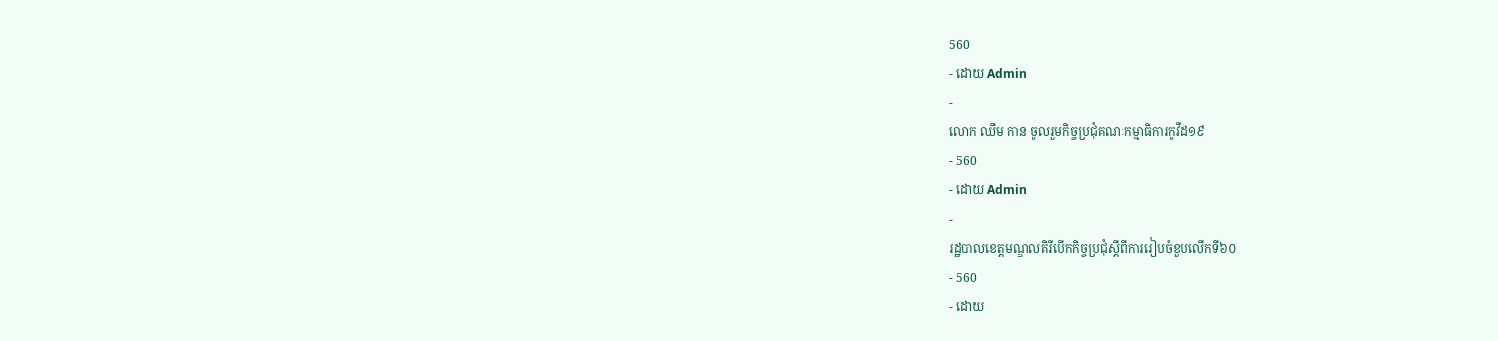560
- ដោយ Admin
-
លោក ឈឹម កាន ចូលរួមកិច្ចប្រជុំគណៈកម្មាធិការកូវីដ១៩
- 560
- ដោយ Admin
-
រដ្ឋបាលខេត្តមណ្ឌលគិរីបើកកិច្ចប្រជុំស្តីពីការរៀបចំខួបលើកទី៦០
- 560
- ដោយ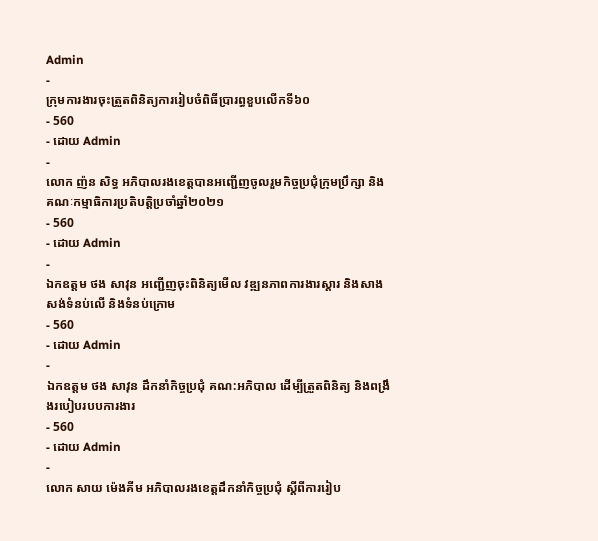Admin
-
ក្រុមការងារចុះត្រួតពិនិត្យការរៀបចំពិធីប្រារព្ធខួបលើកទី៦០
- 560
- ដោយ Admin
-
លោក ញ៉ន សិទ្ធ អភិបាលរងខេត្តបានអញ្ជើញចូលរួមកិច្ចប្រជុំក្រុមប្រឹក្សា និងគណៈកម្មាធិការប្រតិបត្តិប្រចាំឆ្នាំ២០២១
- 560
- ដោយ Admin
-
ឯកឧត្តម ថង សាវុន អញ្ជើញចុះពិនិត្យមើល វឌ្ឍនភាពការងារស្ដារ និងសាងសង់ទំនប់លើ និងទំនប់ក្រោម
- 560
- ដោយ Admin
-
ឯកឧត្តម ថង សាវុន ដឹកនាំកិច្ចប្រជុំ គណ:អភិបាល ដើម្បីត្រួតពិនិត្យ និងពង្រឹងរបៀបរបបការងារ
- 560
- ដោយ Admin
-
លោក សាយ ម៉េងគីម អភិបាលរងខេត្តដឹកនាំកិច្ចប្រជុំ ស្តីពីការរៀប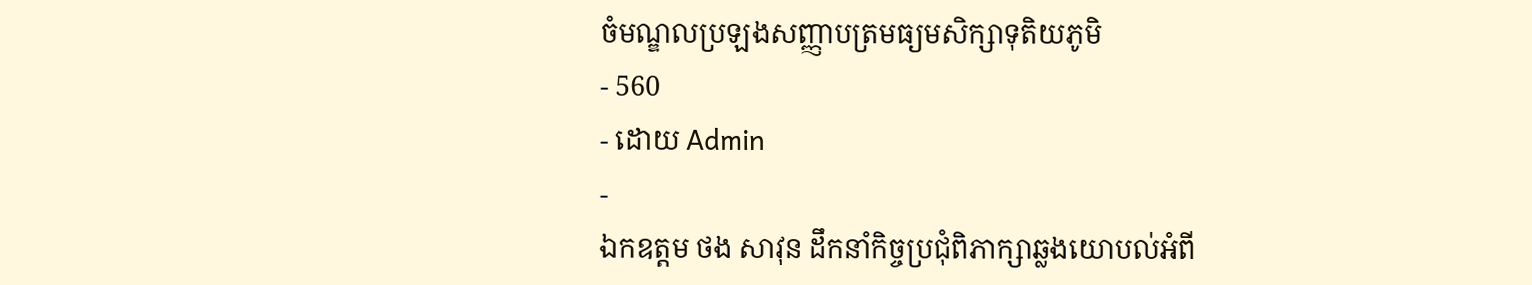ចំមណ្ឌលប្រឡងសញ្ញាបត្រមធ្យមសិក្សាទុតិយភូមិ
- 560
- ដោយ Admin
-
ឯកឧត្តម ថង សាវុន ដឹកនាំកិច្ចប្រជុំពិភាក្សាឆ្លងយោបល់អំពី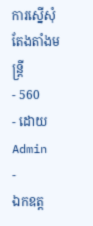ការស្នើសុំតែងតាំងមន្រ្តី
- 560
- ដោយ Admin
-
ឯកឧត្ត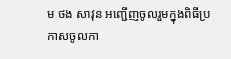ម ថង សាវុន អញ្ជើញចូលរួមក្នុងពិធីប្រកាសចូលកា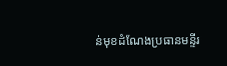ន់មុខដំណែងប្រធានមន្ទីរ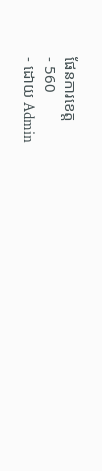ផែនការខេត្ត
- 560
- ដោយ Admin